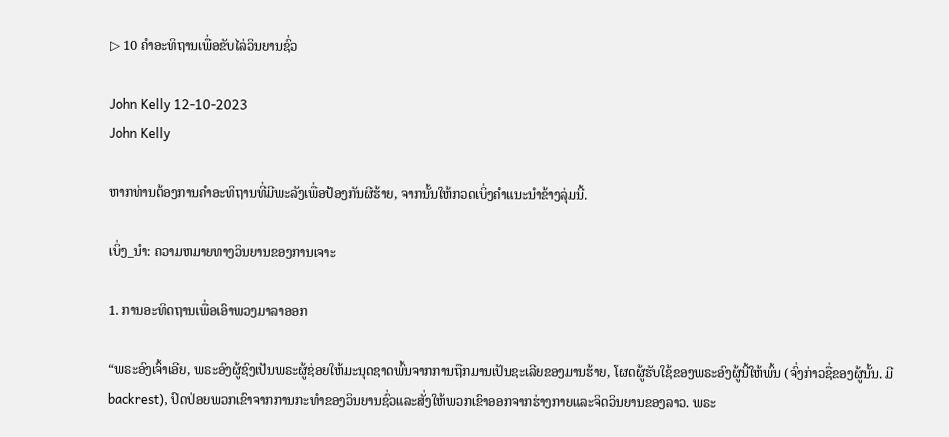▷ 10 ຄໍາອະທິຖານເພື່ອຂັບໄລ່ວິນຍານຊົ່ວ

John Kelly 12-10-2023
John Kelly

ຫາກທ່ານຕ້ອງການຄຳອະທິຖານທີ່ມີພະລັງເພື່ອປ້ອງກັນຜີຮ້າຍ, ຈາກນັ້ນໃຫ້ກວດເບິ່ງຄຳແນະນຳຂ້າງລຸ່ມນີ້.

ເບິ່ງ_ນຳ: ຄວາມຫມາຍທາງວິນຍານຂອງການເຈາະ

1. ການອະທິດຖານເພື່ອເອົາພວງມາລາອອກ

“ພຣະອົງເຈົ້າເອີຍ, ພຣະອົງຜູ້ຊົງເປັນພຣະຜູ້ຊ່ອຍໃຫ້ມະນຸດຊາດພົ້ນຈາກການຖືກມານເປັນຊະເລີຍຂອງມານຮ້າຍ, ໂຜດຜູ້ຮັບໃຊ້ຂອງພຣະອົງຜູ້ນີ້ໃຫ້ພົ້ນ (ຈົ່ງກ່າວຊື່ຂອງຜູ້ນັ້ນ. ມີ backrest), ປົດປ່ອຍພວກເຂົາຈາກການກະທໍາຂອງວິນຍານຊົ່ວແລະສັ່ງໃຫ້ພວກເຂົາອອກຈາກຮ່າງກາຍແລະຈິດວິນຍານຂອງລາວ. ພຣະ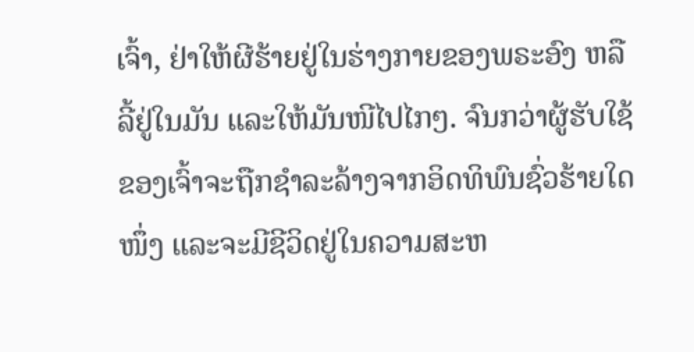ເຈົ້າ, ຢ່າໃຫ້ຜີຮ້າຍຢູ່ໃນຮ່າງກາຍຂອງພຣະອົງ ຫລືລີ້ຢູ່ໃນມັນ ແລະໃຫ້ມັນໜີໄປໄກໆ. ຈົນກວ່າຜູ້ຮັບໃຊ້ຂອງເຈົ້າຈະຖືກຊຳລະລ້າງຈາກອິດທິພົນຊົ່ວຮ້າຍໃດໜຶ່ງ ແລະຈະມີຊີວິດຢູ່ໃນຄວາມສະຫ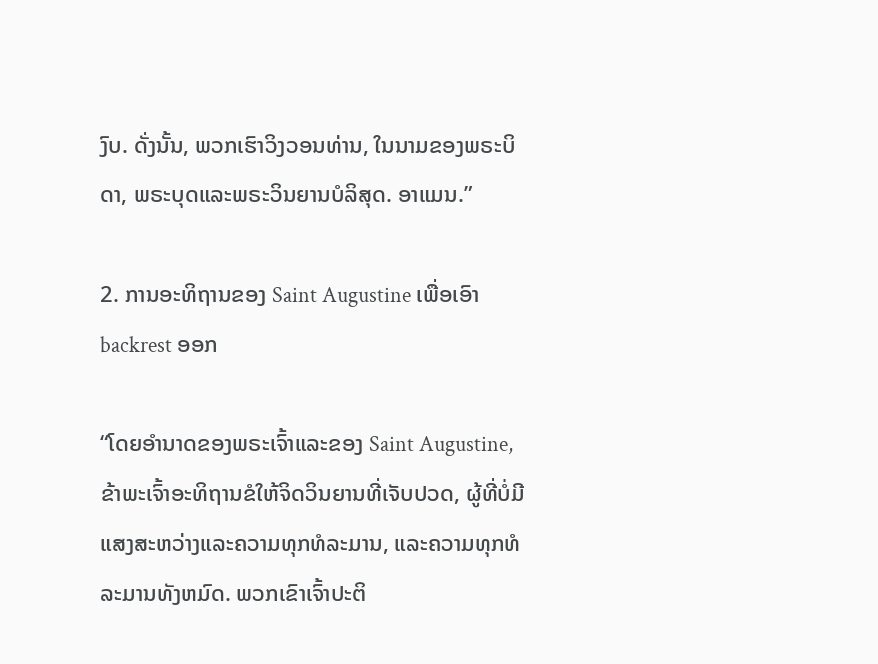ງົບ. ດັ່ງນັ້ນ, ພວກເຮົາວິງວອນທ່ານ, ໃນນາມຂອງພຣະບິດາ, ພຣະບຸດແລະພຣະວິນຍານບໍລິສຸດ. ອາແມນ.”

2. ການອະທິຖານຂອງ Saint Augustine ເພື່ອເອົາ backrest ອອກ

“ໂດຍອໍານາດຂອງພຣະເຈົ້າແລະຂອງ Saint Augustine, ຂ້າພະເຈົ້າອະທິຖານຂໍໃຫ້ຈິດວິນຍານທີ່ເຈັບປວດ, ຜູ້ທີ່ບໍ່ມີແສງສະຫວ່າງແລະຄວາມທຸກທໍລະມານ, ແລະຄວາມທຸກທໍລະມານທັງຫມົດ. ພວກເຂົາເຈົ້າປະຕິ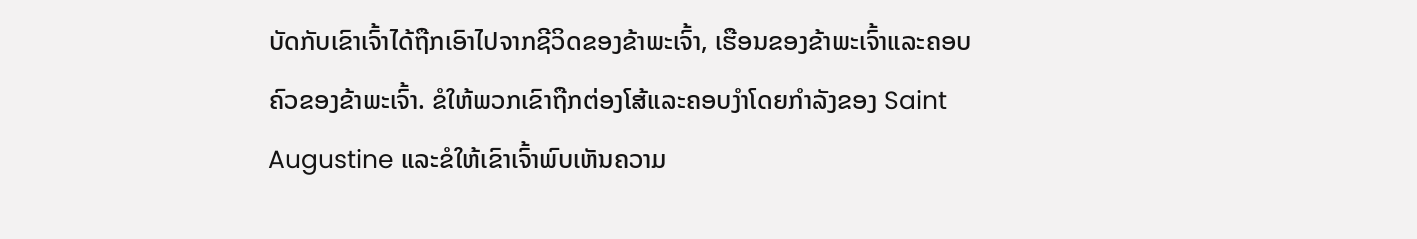ບັດກັບເຂົາເຈົ້າໄດ້ຖືກເອົາໄປຈາກຊີວິດຂອງຂ້າພະເຈົ້າ, ເຮືອນຂອງຂ້າພະເຈົ້າແລະຄອບຄົວຂອງຂ້າພະເຈົ້າ. ຂໍໃຫ້ພວກເຂົາຖືກຕ່ອງໂສ້ແລະຄອບງໍາໂດຍກໍາລັງຂອງ Saint Augustine ແລະຂໍໃຫ້ເຂົາເຈົ້າພົບເຫັນຄວາມ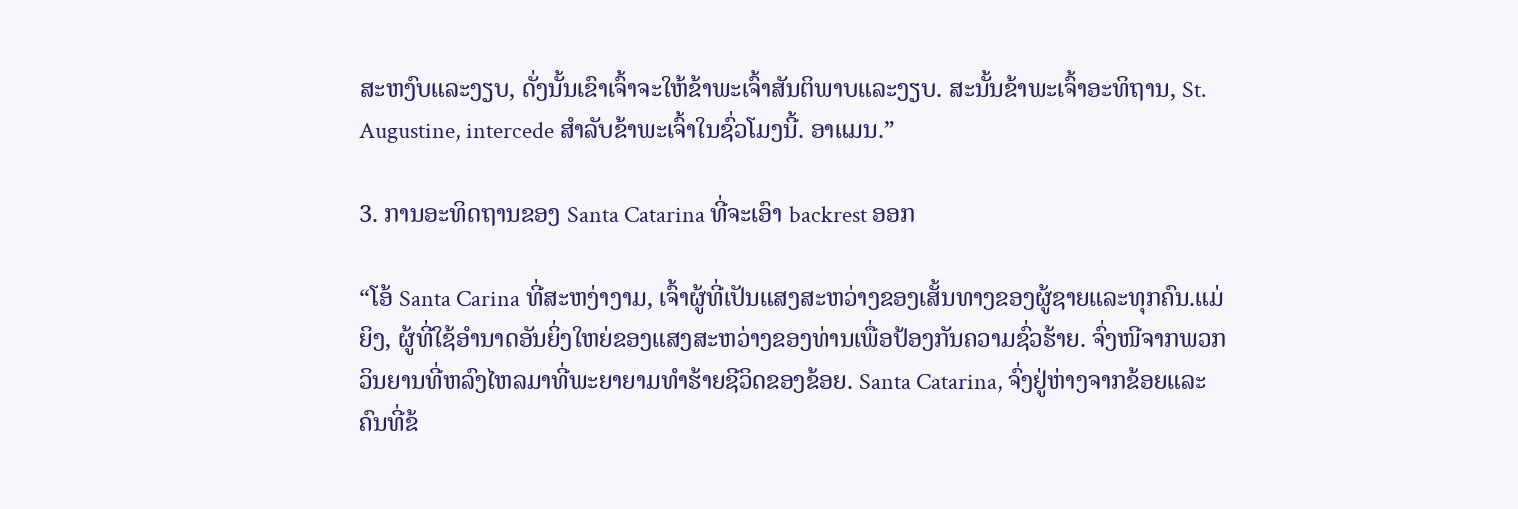ສະຫງົບແລະງຽບ, ດັ່ງນັ້ນເຂົາເຈົ້າຈະໃຫ້ຂ້າພະເຈົ້າສັນຕິພາບແລະງຽບ. ສະນັ້ນຂ້າພະເຈົ້າອະທິຖານ, St. Augustine, intercede ສໍາລັບຂ້າພະເຈົ້າໃນຊົ່ວໂມງນີ້. ອາແມນ.”

3. ການອະທິດຖານຂອງ Santa Catarina ທີ່ຈະເອົາ backrest ອອກ

“ໂອ້ Santa Carina ທີ່ສະຫງ່າງາມ, ເຈົ້າຜູ້ທີ່ເປັນແສງສະຫວ່າງຂອງເສັ້ນທາງຂອງຜູ້ຊາຍແລະທຸກຄົນ.ແມ່ຍິງ, ຜູ້ທີ່ໃຊ້ອໍານາດອັນຍິ່ງໃຫຍ່ຂອງແສງສະຫວ່າງຂອງທ່ານເພື່ອປ້ອງກັນຄວາມຊົ່ວຮ້າຍ. ຈົ່ງໜີຈາກພວກວິນຍານທີ່ຫລົງໄຫລມາທີ່ພະຍາຍາມທຳຮ້າຍຊີວິດຂອງຂ້ອຍ. Santa Catarina, ຈົ່ງຢູ່ຫ່າງຈາກຂ້ອຍແລະຄົນທີ່ຂ້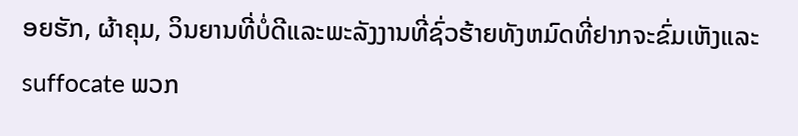ອຍຮັກ, ຜ້າຄຸມ, ວິນຍານທີ່ບໍ່ດີແລະພະລັງງານທີ່ຊົ່ວຮ້າຍທັງຫມົດທີ່ຢາກຈະຂົ່ມເຫັງແລະ suffocate ພວກ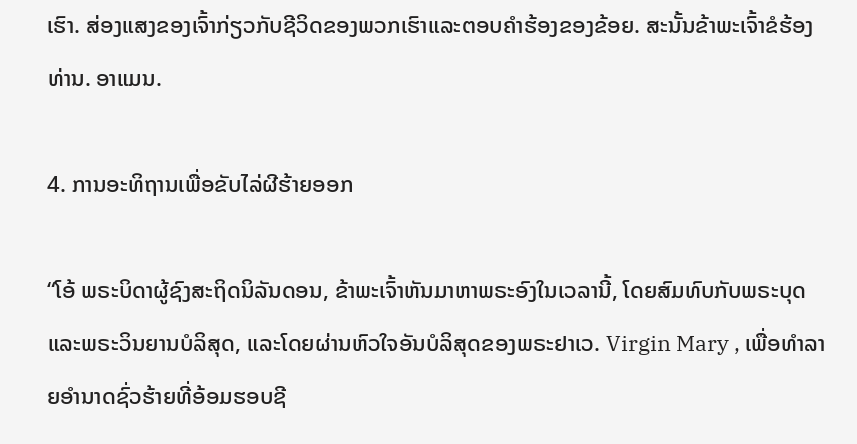ເຮົາ. ສ່ອງແສງຂອງເຈົ້າກ່ຽວກັບຊີວິດຂອງພວກເຮົາແລະຕອບຄໍາຮ້ອງຂອງຂ້ອຍ. ສະນັ້ນຂ້າພະເຈົ້າຂໍຮ້ອງທ່ານ. ອາແມນ.

4. ການອະທິຖານເພື່ອຂັບໄລ່ຜີຮ້າຍອອກ

“ໂອ້ ພຣະບິດາຜູ້ຊົງສະຖິດນິລັນດອນ, ຂ້າພະເຈົ້າຫັນມາຫາພຣະອົງໃນເວລານີ້, ໂດຍສົມທົບກັບພຣະບຸດແລະພຣະວິນຍານບໍລິສຸດ, ແລະໂດຍຜ່ານຫົວໃຈອັນບໍລິສຸດຂອງພຣະຢາເວ. Virgin Mary , ເພື່ອທໍາລາຍອໍານາດຊົ່ວຮ້າຍທີ່ອ້ອມຮອບຊີ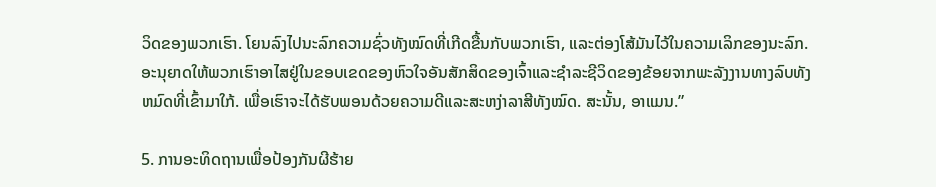ວິດຂອງພວກເຮົາ. ໂຍນລົງໄປນະລົກຄວາມຊົ່ວທັງໝົດທີ່ເກີດຂື້ນກັບພວກເຮົາ, ແລະຕ່ອງໂສ້ມັນໄວ້ໃນຄວາມເລິກຂອງນະລົກ. ອະນຸຍາດໃຫ້ພວກເຮົາອາໄສຢູ່ໃນຂອບເຂດຂອງຫົວໃຈອັນສັກສິດຂອງເຈົ້າແລະຊໍາລະຊີວິດຂອງຂ້ອຍຈາກພະລັງງານທາງລົບທັງຫມົດທີ່ເຂົ້າມາໃກ້. ເພື່ອເຮົາຈະໄດ້ຮັບພອນດ້ວຍຄວາມດີແລະສະຫງ່າລາສີທັງໝົດ. ສະນັ້ນ, ອາແມນ.”

5. ການອະທິດຖານເພື່ອປ້ອງກັນຜີຮ້າຍ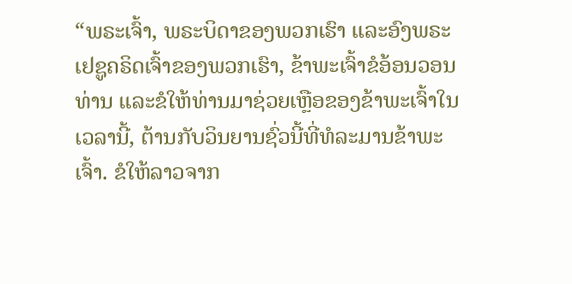“ພຣະເຈົ້າ, ພຣະບິດາຂອງພວກເຮົາ ແລະອົງພຣະເຢຊູຄຣິດເຈົ້າຂອງພວກເຮົາ, ຂ້າພະເຈົ້າຂໍອ້ອນວອນທ່ານ ແລະຂໍໃຫ້ທ່ານມາຊ່ວຍເຫຼືອຂອງຂ້າພະເຈົ້າໃນເວລານີ້, ຕ້ານກັບວິນຍານຊົ່ວນີ້ທີ່ທໍລະມານຂ້າພະເຈົ້າ. ຂໍໃຫ້ລາວຈາກ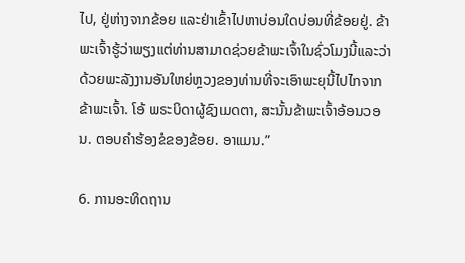ໄປ, ຢູ່ຫ່າງຈາກຂ້ອຍ ແລະຢ່າເຂົ້າໄປຫາບ່ອນໃດບ່ອນທີ່ຂ້ອຍຢູ່. ຂ້າພະເຈົ້າຮູ້ວ່າພຽງແຕ່ທ່ານສາມາດຊ່ວຍຂ້າພະເຈົ້າໃນຊົ່ວໂມງນີ້ແລະວ່າດ້ວຍພະລັງງານອັນໃຫຍ່ຫຼວງຂອງທ່ານທີ່ຈະເອົາພະຍຸນີ້ໄປໄກຈາກຂ້າພະເຈົ້າ. ໂອ້ ພຣະບິດາຜູ້ຊົງເມດຕາ, ສະນັ້ນຂ້າພະເຈົ້າອ້ອນວອນ. ຕອບຄໍາຮ້ອງຂໍຂອງຂ້ອຍ. ອາແມນ.”

6. ການອະທິດຖານ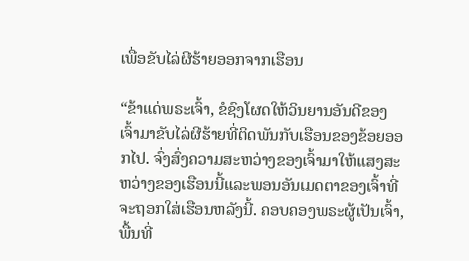ເພື່ອຂັບໄລ່ຜີຮ້າຍອອກຈາກເຮືອນ

“ຂ້າແດ່ພຣະເຈົ້າ, ຂໍຊົງໂຜດໃຫ້ວິນຍານອັນດີຂອງເຈົ້າມາຂັບໄລ່ຜີຮ້າຍທີ່ຕິດພັນກັບເຮືອນຂອງຂ້ອຍອອກໄປ. ຈົ່ງສົ່ງຄວາມສະຫວ່າງຂອງເຈົ້າມາໃຫ້ແສງສະຫວ່າງຂອງເຮືອນນີ້ແລະພອນອັນເມດຕາຂອງເຈົ້າທີ່ຈະຖອກໃສ່ເຮືອນຫລັງນີ້. ຄອບຄອງພຣະຜູ້ເປັນເຈົ້າ, ພື້ນທີ່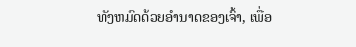ທັງຫມົດດ້ວຍອໍານາດຂອງເຈົ້າ, ເພື່ອ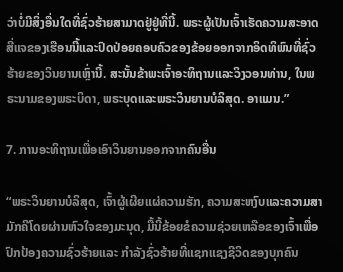ວ່າບໍ່ມີສິ່ງອື່ນໃດທີ່ຊົ່ວຮ້າຍສາມາດຢູ່ຢູ່ທີ່ນີ້. ພຣະຜູ້ເປັນເຈົ້າເຮັດຄວາມສະອາດສີ່ແຈຂອງເຮືອນນີ້ແລະປົດປ່ອຍຄອບຄົວຂອງຂ້ອຍອອກຈາກອິດທິພົນທີ່ຊົ່ວຮ້າຍຂອງວິນຍານເຫຼົ່ານີ້. ສະນັ້ນຂ້າພະເຈົ້າອະທິຖານແລະວິງວອນທ່ານ, ໃນພຣະນາມຂອງພຣະບິດາ, ພຣະບຸດແລະພຣະວິນຍານບໍລິສຸດ. ອາແມນ.”

7. ການອະທິຖານເພື່ອເອົາວິນຍານອອກຈາກຄົນອື່ນ

“ພຣະວິນຍານບໍລິສຸດ, ເຈົ້າຜູ້ເຜີຍແຜ່ຄວາມຮັກ, ຄວາມສະຫງົບແລະຄວາມສາມັກຄີໂດຍຜ່ານຫົວໃຈຂອງມະນຸດ, ມື້ນີ້ຂ້ອຍຂໍຄວາມຊ່ວຍເຫລືອຂອງເຈົ້າເພື່ອປົກປ້ອງຄວາມຊົ່ວຮ້າຍແລະ ກໍາລັງຊົ່ວຮ້າຍທີ່ແຊກແຊງຊີວິດຂອງບຸກຄົນ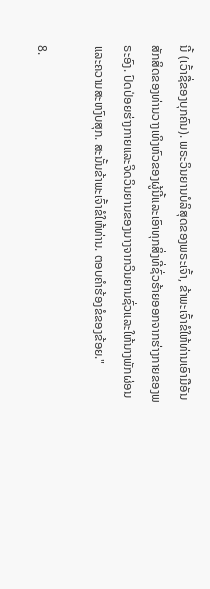ນີ້ (ເວົ້າຊື່ຂອງບຸກຄົນ). ພຣະວິນຍານບໍລິສຸດຂອງພຣະເຈົ້າ, ຂ້າພະເຈົ້າຂໍໃຫ້ທ່ານເອົາມືອັນສັກສິດຂອງທ່ານວາງເທິງຫົວຂອງຜູ້ນີ້ແລະເອົາທຸກສິ່ງທີ່ຊົ່ວຮ້າຍອອກຈາກຮ່າງກາຍຂອງພຣະອົງ. ປົດປ່ອຍຮ່າງກາຍແລະຈິດວິນຍານຂອງນາງຈາກວິນຍານຊົ່ວແລະໃຫ້ນາງພັກຜ່ອນແລະຄວາມສະຫງົບສຸກ. ສະນັ້ນຂ້າພະເຈົ້າຂໍໃຫ້ທ່ານ. ຕອບຄຳຮ້ອງຂໍຂອງຂ້ອຍ."

8.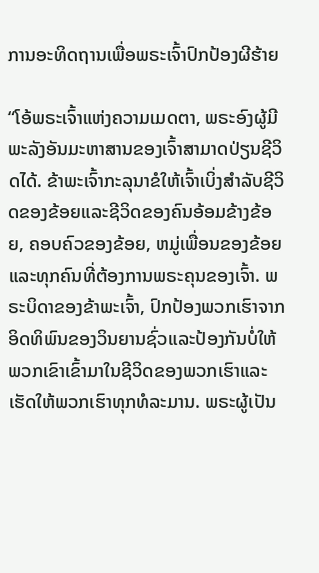ການອະທິດຖານເພື່ອພຣະເຈົ້າປົກປ້ອງຜີຮ້າຍ

“ໂອ້ພຣະເຈົ້າແຫ່ງຄວາມເມດຕາ, ພຣະອົງຜູ້ມີພະລັງອັນມະຫາສານຂອງເຈົ້າສາມາດປ່ຽນຊີວິດໄດ້. ຂ້າພະເຈົ້າກະລຸນາຂໍໃຫ້ເຈົ້າເບິ່ງສໍາລັບຊີວິດຂອງຂ້ອຍແລະຊີວິດຂອງຄົນອ້ອມຂ້າງຂ້ອຍ, ຄອບຄົວຂອງຂ້ອຍ, ຫມູ່ເພື່ອນຂອງຂ້ອຍແລະທຸກຄົນທີ່ຕ້ອງການພຣະຄຸນຂອງເຈົ້າ. ພຣະບິດາຂອງຂ້າພະເຈົ້າ, ປົກປ້ອງພວກເຮົາຈາກອິດທິພົນຂອງວິນຍານຊົ່ວແລະປ້ອງກັນບໍ່ໃຫ້ພວກເຂົາເຂົ້າມາໃນຊີວິດຂອງພວກເຮົາແລະເຮັດໃຫ້ພວກເຮົາທຸກທໍລະມານ. ພຣະຜູ້ເປັນ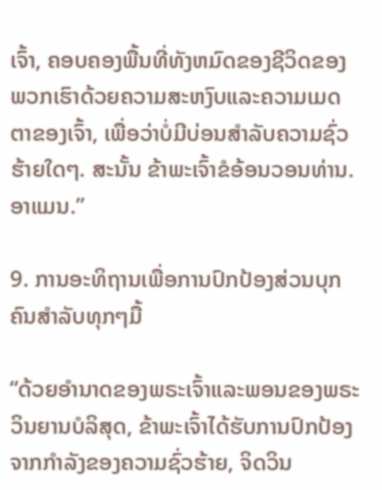ເຈົ້າ, ຄອບຄອງພື້ນທີ່ທັງຫມົດຂອງຊີວິດຂອງພວກເຮົາດ້ວຍຄວາມສະຫງົບແລະຄວາມເມດຕາຂອງເຈົ້າ, ເພື່ອວ່າບໍ່ມີບ່ອນສໍາລັບຄວາມຊົ່ວຮ້າຍໃດໆ. ສະນັ້ນ ຂ້າພະເຈົ້າຂໍອ້ອນວອນທ່ານ. ອາແມນ.”

9. ການອະທິຖານເພື່ອການປົກປ້ອງສ່ວນບຸກຄົນສໍາລັບທຸກໆມື້

“ດ້ວຍອໍານາດຂອງພຣະເຈົ້າແລະພອນຂອງພຣະວິນຍານບໍລິສຸດ, ຂ້າພະເຈົ້າໄດ້ຮັບການປົກປ້ອງຈາກກໍາລັງຂອງຄວາມຊົ່ວຮ້າຍ, ຈິດວິນ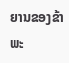ຍານຂອງຂ້າພະ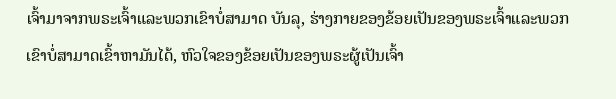ເຈົ້າມາຈາກພຣະເຈົ້າແລະພວກເຂົາບໍ່ສາມາດ ບັນລຸ, ຮ່າງກາຍຂອງຂ້ອຍເປັນຂອງພຣະເຈົ້າແລະພວກເຂົາບໍ່ສາມາດເຂົ້າຫາມັນໄດ້, ຫົວໃຈຂອງຂ້ອຍເປັນຂອງພຣະຜູ້ເປັນເຈົ້າ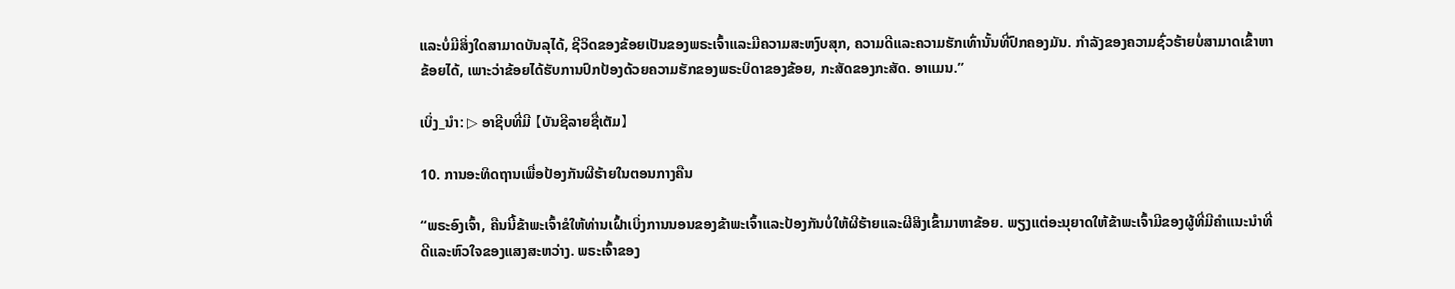ແລະບໍ່ມີສິ່ງໃດສາມາດບັນລຸໄດ້, ຊີວິດຂອງຂ້ອຍເປັນຂອງພຣະເຈົ້າແລະມີຄວາມສະຫງົບສຸກ, ຄວາມດີແລະຄວາມຮັກເທົ່ານັ້ນທີ່ປົກຄອງມັນ. ກໍາລັງຂອງຄວາມຊົ່ວຮ້າຍບໍ່ສາມາດເຂົ້າຫາຂ້ອຍໄດ້, ເພາະວ່າຂ້ອຍໄດ້ຮັບການປົກປ້ອງດ້ວຍຄວາມຮັກຂອງພຣະບິດາຂອງຂ້ອຍ, ກະສັດຂອງກະສັດ. ອາແມນ.”

ເບິ່ງ_ນຳ: ▷ ອາຊີບທີ່ມີ 【ບັນຊີລາຍຊື່ເຕັມ】

10. ການອະທິດຖານເພື່ອປ້ອງກັນຜີຮ້າຍໃນຕອນກາງຄືນ

“ພຣະອົງເຈົ້າ, ຄືນນີ້ຂ້າພະເຈົ້າຂໍໃຫ້ທ່ານເຝົ້າເບິ່ງການນອນຂອງຂ້າພະເຈົ້າແລະປ້ອງກັນບໍ່ໃຫ້ຜີຮ້າຍແລະຜີສິງເຂົ້າມາຫາຂ້ອຍ. ພຽງແຕ່ອະນຸຍາດໃຫ້ຂ້າພະເຈົ້າມີຂອງຜູ້ທີ່ມີຄໍາແນະນໍາທີ່ດີແລະຫົວໃຈຂອງແສງສະຫວ່າງ. ພຣະເຈົ້າຂອງ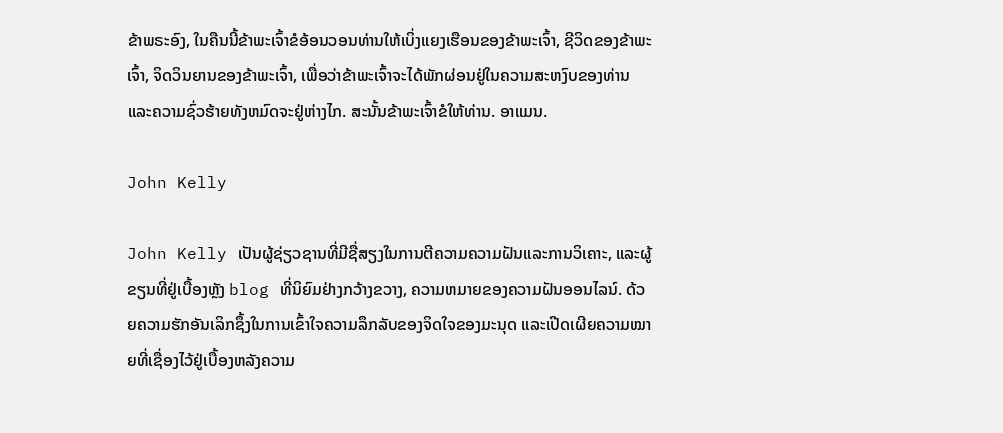ຂ້າພຣະອົງ, ໃນຄືນນີ້ຂ້າພະເຈົ້າຂໍອ້ອນວອນທ່ານໃຫ້ເບິ່ງແຍງເຮືອນຂອງຂ້າພະເຈົ້າ, ຊີວິດຂອງຂ້າພະເຈົ້າ, ຈິດວິນຍານຂອງຂ້າພະເຈົ້າ, ເພື່ອວ່າຂ້າພະເຈົ້າຈະໄດ້ພັກຜ່ອນຢູ່ໃນຄວາມສະຫງົບຂອງທ່ານແລະຄວາມຊົ່ວຮ້າຍທັງຫມົດຈະຢູ່ຫ່າງໄກ. ສະນັ້ນຂ້າພະເຈົ້າຂໍໃຫ້ທ່ານ. ອາແມນ.

John Kelly

John Kelly ເປັນຜູ້ຊ່ຽວຊານທີ່ມີຊື່ສຽງໃນການຕີຄວາມຄວາມຝັນແລະການວິເຄາະ, ແລະຜູ້ຂຽນທີ່ຢູ່ເບື້ອງຫຼັງ blog ທີ່ນິຍົມຢ່າງກວ້າງຂວາງ, ຄວາມຫມາຍຂອງຄວາມຝັນອອນໄລນ໌. ດ້ວຍຄວາມຮັກອັນເລິກຊຶ້ງໃນການເຂົ້າໃຈຄວາມລຶກລັບຂອງຈິດໃຈຂອງມະນຸດ ແລະເປີດເຜີຍຄວາມໝາຍທີ່ເຊື່ອງໄວ້ຢູ່ເບື້ອງຫລັງຄວາມ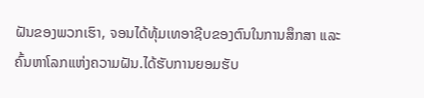ຝັນຂອງພວກເຮົາ, ຈອນໄດ້ທຸ້ມເທອາຊີບຂອງຕົນໃນການສຶກສາ ແລະ ຄົ້ນຫາໂລກແຫ່ງຄວາມຝັນ.ໄດ້ຮັບການຍອມຮັບ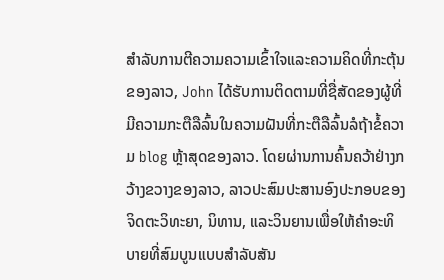ສໍາລັບການຕີຄວາມຄວາມເຂົ້າໃຈແລະຄວາມຄິດທີ່ກະຕຸ້ນຂອງລາວ, John ໄດ້ຮັບການຕິດຕາມທີ່ຊື່ສັດຂອງຜູ້ທີ່ມີຄວາມກະຕືລືລົ້ນໃນຄວາມຝັນທີ່ກະຕືລືລົ້ນລໍຖ້າຂໍ້ຄວາມ blog ຫຼ້າສຸດຂອງລາວ. ໂດຍຜ່ານການຄົ້ນຄວ້າຢ່າງກວ້າງຂວາງຂອງລາວ, ລາວປະສົມປະສານອົງປະກອບຂອງຈິດຕະວິທະຍາ, ນິທານ, ແລະວິນຍານເພື່ອໃຫ້ຄໍາອະທິບາຍທີ່ສົມບູນແບບສໍາລັບສັນ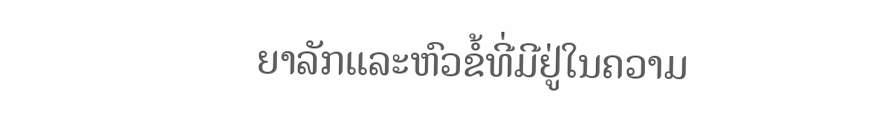ຍາລັກແລະຫົວຂໍ້ທີ່ມີຢູ່ໃນຄວາມ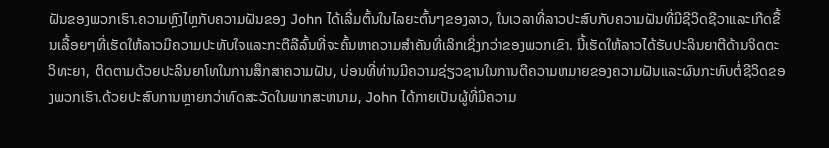ຝັນຂອງພວກເຮົາ.ຄວາມຫຼົງໄຫຼກັບຄວາມຝັນຂອງ John ໄດ້ເລີ່ມຕົ້ນໃນໄລຍະຕົ້ນໆຂອງລາວ, ໃນເວລາທີ່ລາວປະສົບກັບຄວາມຝັນທີ່ມີຊີວິດຊີວາແລະເກີດຂື້ນເລື້ອຍໆທີ່ເຮັດໃຫ້ລາວມີຄວາມປະທັບໃຈແລະກະຕືລືລົ້ນທີ່ຈະຄົ້ນຫາຄວາມສໍາຄັນທີ່ເລິກເຊິ່ງກວ່າຂອງພວກເຂົາ. ນີ້ເຮັດໃຫ້ລາວໄດ້ຮັບປະລິນຍາຕີດ້ານຈິດຕະວິທະຍາ, ຕິດຕາມດ້ວຍປະລິນຍາໂທໃນການສຶກສາຄວາມຝັນ, ບ່ອນທີ່ທ່ານມີຄວາມຊ່ຽວຊານໃນການຕີຄວາມຫມາຍຂອງຄວາມຝັນແລະຜົນກະທົບຕໍ່ຊີວິດຂອງພວກເຮົາ.ດ້ວຍປະສົບການຫຼາຍກວ່າທົດສະວັດໃນພາກສະຫນາມ, John ໄດ້ກາຍເປັນຜູ້ທີ່ມີຄວາມ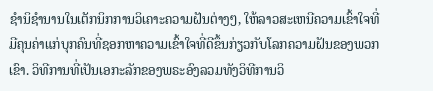ຊໍານິຊໍານານໃນເຕັກນິກການວິເຄາະຄວາມຝັນຕ່າງໆ, ໃຫ້ລາວສະເຫນີຄວາມເຂົ້າໃຈທີ່ມີຄຸນຄ່າແກ່ບຸກຄົນທີ່ຊອກຫາຄວາມເຂົ້າໃຈທີ່ດີຂຶ້ນກ່ຽວກັບໂລກຄວາມຝັນຂອງພວກເຂົາ. ວິທີການທີ່ເປັນເອກະລັກຂອງພຣະອົງລວມທັງວິທີການວິ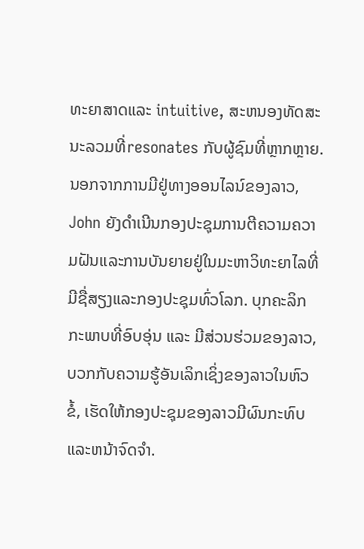ທະຍາສາດແລະ intuitive, ສະຫນອງທັດສະນະລວມທີ່resonates ກັບຜູ້ຊົມທີ່ຫຼາກຫຼາຍ.ນອກຈາກການມີຢູ່ທາງອອນໄລນ໌ຂອງລາວ, John ຍັງດໍາເນີນກອງປະຊຸມການຕີຄວາມຄວາມຝັນແລະການບັນຍາຍຢູ່ໃນມະຫາວິທະຍາໄລທີ່ມີຊື່ສຽງແລະກອງປະຊຸມທົ່ວໂລກ. ບຸກຄະລິກກະພາບທີ່ອົບອຸ່ນ ແລະ ມີສ່ວນຮ່ວມຂອງລາວ, ບວກກັບຄວາມຮູ້ອັນເລິກເຊິ່ງຂອງລາວໃນຫົວຂໍ້, ເຮັດໃຫ້ກອງປະຊຸມຂອງລາວມີຜົນກະທົບ ແລະຫນ້າຈົດຈໍາ.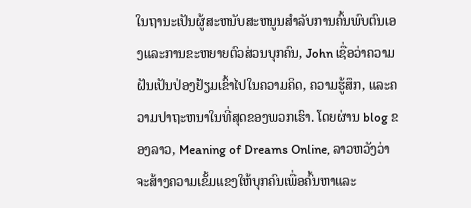ໃນຖານະເປັນຜູ້ສະຫນັບສະຫນູນສໍາລັບການຄົ້ນພົບຕົນເອງແລະການຂະຫຍາຍຕົວສ່ວນບຸກຄົນ, John ເຊື່ອວ່າຄວາມຝັນເປັນປ່ອງຢ້ຽມເຂົ້າໄປໃນຄວາມຄິດ, ຄວາມຮູ້ສຶກ, ແລະຄວາມປາຖະຫນາໃນທີ່ສຸດຂອງພວກເຮົາ. ໂດຍຜ່ານ blog ຂອງລາວ, Meaning of Dreams Online, ລາວຫວັງວ່າຈະສ້າງຄວາມເຂັ້ມແຂງໃຫ້ບຸກຄົນເພື່ອຄົ້ນຫາແລະ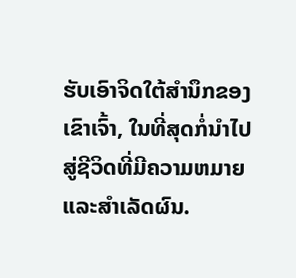ຮັບເອົາຈິດໃຕ້ສໍານຶກຂອງເຂົາເຈົ້າ, ໃນທີ່ສຸດກໍ່ນໍາໄປສູ່ຊີວິດທີ່ມີຄວາມຫມາຍແລະສໍາເລັດຜົນ.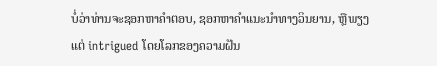ບໍ່ວ່າທ່ານຈະຊອກຫາຄໍາຕອບ, ຊອກຫາຄໍາແນະນໍາທາງວິນຍານ, ຫຼືພຽງແຕ່ intrigued ໂດຍໂລກຂອງຄວາມຝັນ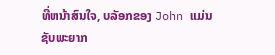ທີ່ຫນ້າສົນໃຈ, ບລັອກຂອງ John ແມ່ນຊັບພະຍາກ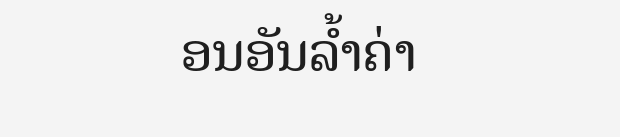ອນອັນລ້ຳຄ່າ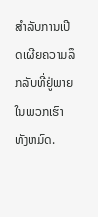ສໍາລັບການເປີດເຜີຍຄວາມລຶກລັບທີ່ຢູ່ພາຍໃນພວກເຮົາທັງຫມົດ.